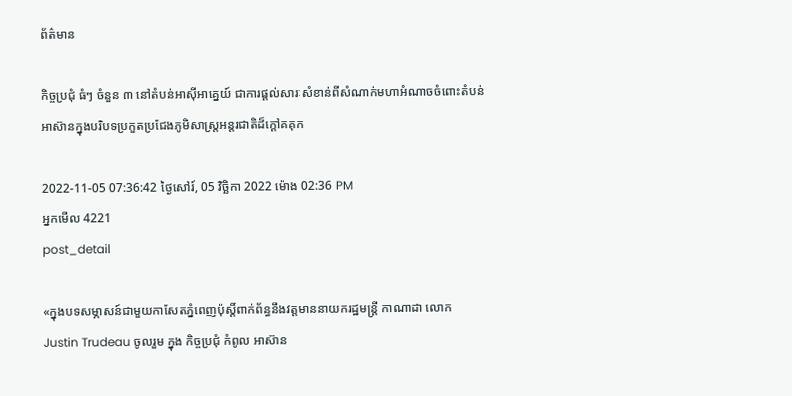ព័ត៌មាន

កិច្ចប្រជុំ ធំៗ ចំនួន ៣ នៅតំបន់អាស៊ីអាគ្នេយ៍ ជាការផ្តល់សារៈសំខាន់ពីសំណាក់មហាអំណាចចំពោះតំបន់អាស៊ានក្នុងបរិបទប្រកួតប្រជែងភូមិសាស្ត្រអន្តរជាតិដ៏ក្តៅគគុក

2022-11-05 07:36:42 ថ្ងៃសៅរ៍, 05 វិច្ឆិកា 2022 ម៉ោង 02:36 PM
អ្នកមើល 4221
post_detail

«ក្នុងបទសម្ភាសន៍ជាមួយកាសែតភ្នំពេញប៉ុស្តិ៍ពាក់ព័ន្ធនឹងវត្តមាននាយករដ្ឋមន្ត្រី កាណាដា លោក Justin Trudeau ចូលរួម ក្នុង កិច្ចប្រជុំ កំពូល អាស៊ាន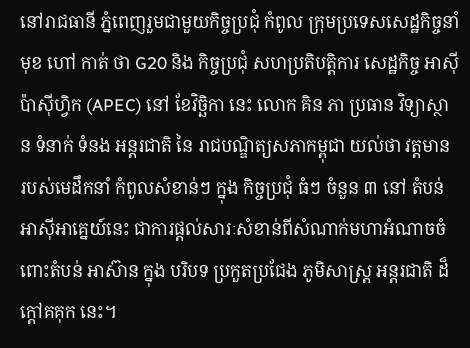នៅរាជធានី ភ្នំពេញរួមជាមួយកិច្ចប្រជុំ កំពូល ក្រុមប្រទេសសេដ្ឋកិច្ចនាំមុខ ហៅ កាត់ ថា G20 និង កិច្ចប្រជុំ សហប្រតិបត្តិការ សេដ្ឋកិច្ច អាស៊ី ប៉ាស៊ីហ្វិក (APEC) នៅ ខែវិច្ឆិកា នេះ លោក គិន ភា ប្រធាន វិទ្យាស្ថាន ទំនាក់ ទំនង អន្តរជាតិ នៃ រាជបណ្ឌិត្យសភាកម្ពុជា យល់ថា វត្តមាន របស់មេដឹកនាំ កំពូលសំខាន់ៗ ក្នុង កិច្ចប្រជុំ ធំៗ ចំនួន ៣ នៅ តំបន់អាស៊ីអាគ្នេយ៍នេះ ជាការផ្តល់សារៈសំខាន់ពីសំណាក់មហាអំណាចចំពោះតំបន់ អាស៊ាន ក្នុង បរិបទ ប្រកួតប្រជែង ភូមិសាស្ត្រ អន្តរជាតិ ដ៏ក្តៅគគុក នេះ។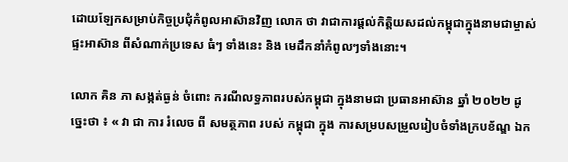ដោយឡែកសម្រាប់កិច្ចប្រជុំកំពូលអាស៊ានវិញ លោក ថា វាជាការផ្តល់កិត្តិយសដល់កម្ពុជាក្នុងនាមជាម្ចាស់ផ្ទះអាស៊ាន ពីសំណាក់ប្រទេស ធំៗ ទាំងនេះ និង មេដឹកនាំកំពូលៗទាំងនោះ។

លោក គិន ភា សង្កត់ធ្ងន់ ចំពោះ ករណីលទ្ធភាពរបស់កម្ពុជា ក្នុងនាមជា ប្រធានអាស៊ាន ឆ្នាំ ២០២២ ដូច្នេះថា ៖ « វា ជា ការ រំលេច ពី សមត្ថភាព របស់ កម្ពុជា ក្នុង ការសម្របសម្រួលរៀបចំទាំងក្របខ័ណ្ឌ ឯក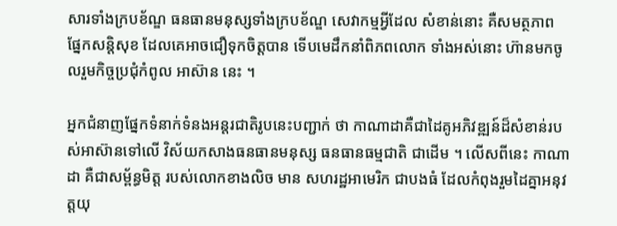សារទាំងក្របខ័ណ្ឌ ធនធានមនុស្សទាំងក្របខ័ណ្ឌ សេវាកម្មអ្វីដែល សំខាន់នោះ គឺសមត្ថភាព ផ្នែកសន្តិសុខ ដែលគេអាចជឿទុកចិត្តបាន ទើបមេដឹកនាំពិភពលោក ទាំងអស់នោះ ហ៊ានមកចូលរួមកិច្ចប្រជុំកំពូល អាស៊ាន នេះ ។

អ្នកជំនាញផ្នែកទំនាក់ទំនងអន្តរជាតិរូបនេះបញ្ជាក់ ថា កាណាដាគឺជាដៃគូអភិវឌ្ឍន៍ដ៏សំខាន់របស់អាស៊ានទៅលើ វិស័យកសាងធនធានមនុស្ស ធនធានធម្មជាតិ ជាដើម ។ លើសពីនេះ កាណាដា គឺជាសម្ព័ន្ធមិត្ត របស់លោកខាងលិច មាន សហរដ្ឋអាមេរិក ជាបងធំ ដែលកំពុងរួមដៃគ្នាអនុវត្តយុ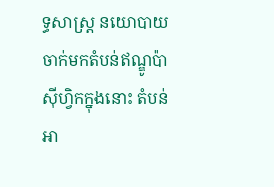ទ្ធសាស្ត្រ នយោបាយចាក់មកតំបន់ឥណ្ឌូប៉ាស៊ីហ្វិកក្នុងនោះ តំបន់ អា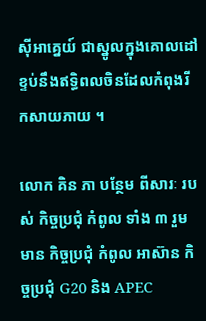ស៊ីអាគ្នេយ៍ ជាស្នូលក្នុងគោលដៅខ្ទប់នឹងឥទ្ធិពលចិនដែលកំពុងរីកសាយភាយ ។

លោក គិន ភា បន្ថែម ពីសារៈ របស់ កិច្ចប្រជុំ កំពូល ទាំង ៣ រួមមាន កិច្ចប្រជុំ កំពូល អាស៊ាន កិច្ចប្រជុំ G20 និង APEC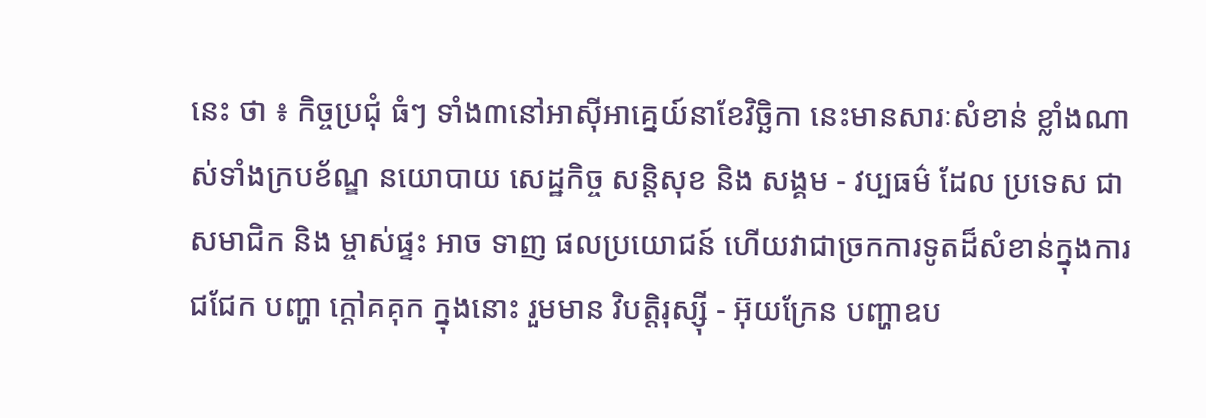នេះ ថា ៖ កិច្ចប្រជុំ ធំៗ ទាំង៣នៅអាស៊ីអាគ្នេយ៍នាខែវិច្ឆិកា នេះមានសារៈសំខាន់ ខ្លាំងណាស់ទាំងក្របខ័ណ្ឌ នយោបាយ សេដ្ឋកិច្ច សន្តិសុខ និង សង្គម - វប្បធម៌ ដែល ប្រទេស ជា សមាជិក និង ម្ចាស់ផ្ទះ អាច ទាញ ផលប្រយោជន៍ ហើយវាជាច្រកការទូតដ៏សំខាន់ក្នុងការជជែក បញ្ហា ក្តៅគគុក ក្នុងនោះ រួមមាន វិបត្តិរុស្ស៊ី - អ៊ុយក្រែន បញ្ហាឧប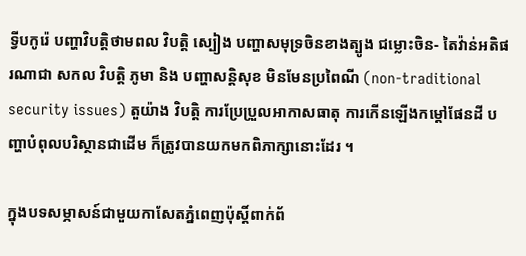ទ្វីបកូរ៉េ បញ្ហាវិបត្តិថាមពល វិបត្តិ ស្បៀង បញ្ហាសមុទ្រចិនខាងត្បូង ជម្លោះចិន- តៃវ៉ាន់អតិផរណាជា សកល វិបត្តិ ភូមា និង បញ្ហាសន្តិសុខ មិនមែនប្រពៃណី (non-traditional security issues) តួយ៉ាង វិបត្តិ ការប្រែប្រួលអាកាសធាតុ ការកើនឡើងកម្តៅផែនដី បញ្ហាបំពុលបរិស្ថានជាដើម ក៏ត្រូវបានយកមកពិភាក្សានោះដែរ ។

ក្នុងបទសម្ភាសន៍ជាមួយកាសែតភ្នំពេញប៉ុស្តិ៍ពាក់ព័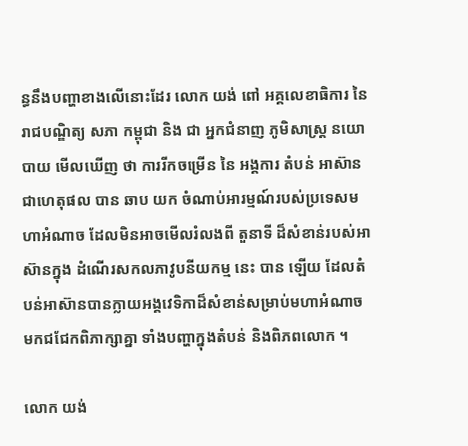ន្ធនឹងបញ្ហាខាងលើនោះដែរ លោក យង់ ពៅ អគ្គលេខាធិការ នៃ រាជបណ្ឌិត្យ សភា កម្ពុជា និង ជា អ្នកជំនាញ ភូមិសាស្ត្រ នយោបាយ មើលឃើញ ថា ការរីកចម្រើន នៃ អង្គការ តំបន់ អាស៊ាន ជាហេតុផល បាន ឆាប យក ចំណាប់អារម្មណ៍របស់ប្រទេសមហាអំណាច ដែលមិនអាចមើលរំលងពី តួនាទី ដ៏សំខាន់របស់អាស៊ានក្នុង ដំណើរសកលភាវូបនីយកម្ម នេះ បាន ឡើយ ដែលតំបន់អាស៊ានបានក្លាយអង្គវេទិកាដ៏សំខាន់សម្រាប់មហាអំណាចមកជជែកពិភាក្សាគ្នា ទាំងបញ្ហាក្នុងតំបន់ និងពិភពលោក ។

លោក យង់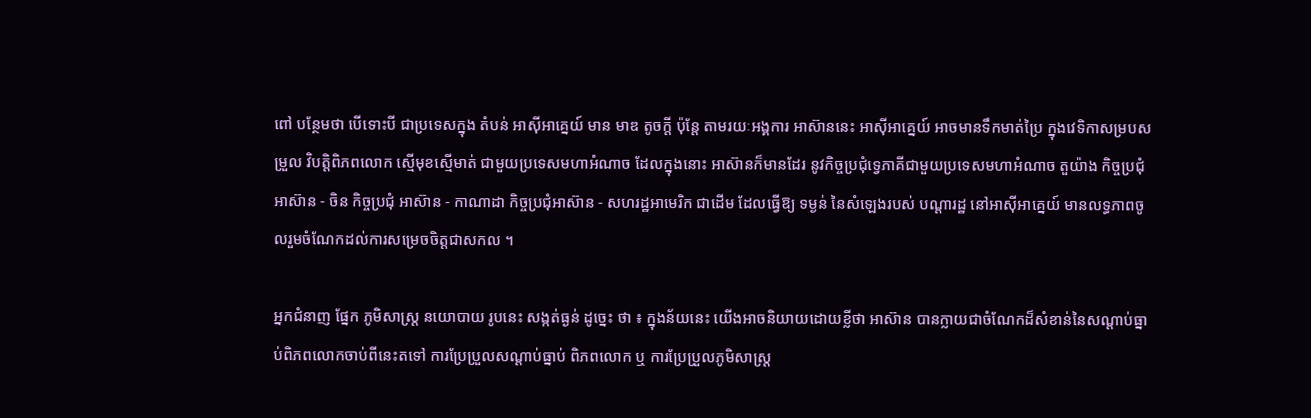ពៅ បន្ថែមថា បើទោះបី ជាប្រទេសក្នុង តំបន់ អាស៊ីអាគ្នេយ៍ មាន មាឌ តូចក្តី ប៉ុន្តែ តាមរយៈអង្គការ អាស៊ាននេះ អាស៊ីអាគ្នេយ៍ អាចមានទឹកមាត់ប្រៃ ក្នុងវេទិកាសម្របសម្រួល វិបត្តិពិភពលោក ស្មើមុខស្មើមាត់ ជាមួយប្រទេសមហាអំណាច ដែលក្នុងនោះ អាស៊ានក៏មានដែរ នូវកិច្ចប្រជុំទ្វេភាគីជាមួយប្រទេសមហាអំណាច តួយ៉ាង កិច្ចប្រជុំអាស៊ាន - ចិន កិច្ចប្រជុំ អាស៊ាន - កាណាដា កិច្ចប្រជុំអាស៊ាន - សហរដ្ឋអាមេរិក ជាដើម ដែលធ្វើឱ្យ ទម្ងន់ នៃសំឡេងរបស់ បណ្តារដ្ឋ នៅអាស៊ីអាគ្នេយ៍ មានលទ្ធភាពចូលរួមចំណែកដល់ការសម្រេចចិត្តជាសកល ។

អ្នកជំនាញ ផ្នែក ភូមិសាស្ត្រ នយោបាយ រូបនេះ សង្កត់ធ្ងន់ ដូច្នេះ ថា ៖ ក្នុងន័យនេះ យើងអាចនិយាយដោយខ្លីថា អាស៊ាន បានក្លាយជាចំណែកដ៏សំខាន់នៃសណ្តាប់ធ្នាប់ពិភពលោកចាប់ពីនេះតទៅ ការប្រែប្រួលសណ្តាប់ធ្នាប់ ពិភពលោក ឬ ការប្រែប្រួលភូមិសាស្ត្រ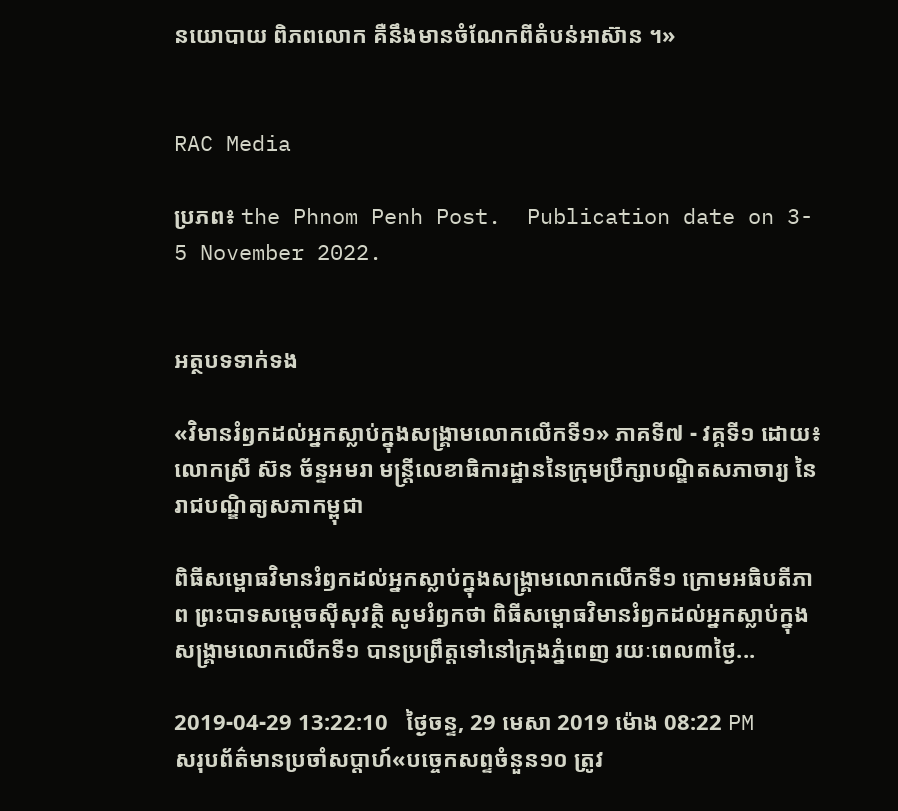នយោបាយ ពិភពលោក គឺនឹងមានចំណែកពីតំបន់អាស៊ាន ។»


RAC Media

ប្រភព៖ the Phnom Penh Post.  Publication date on 3- 5 November 2022.


អត្ថបទទាក់ទង

«វិមានរំឭកដល់អ្នកស្លាប់ក្នុងសង្គ្រាមលោកលើកទី១» ភាគទី៧ - វគ្គទី១ ដោយ៖ លោកស្រី ស៊ន ច័ន្ទអមរា មន្ត្រីលេខាធិការដ្ឋាននៃក្រុមប្រឹក្សាបណ្ឌិតសភាចារ្យ នៃរាជបណ្ឌិត្យសភាកម្ពុជា

ពិធីសម្ពោធវិមានរំឭកដល់អ្នកស្លាប់ក្នុងសង្គ្រាមលោកលើកទី១ ក្រោមអធិបតីភាព ព្រះបាទសម្តេចស៊ីសុវត្ថិ សូមរំឭកថា ពិធីសម្ពោធវិមានរំឭកដល់អ្នកស្លាប់ក្នុងសង្គ្រាមលោកលើកទី១ បានប្រព្រឹត្តទៅនៅក្រុងភ្នំពេញ រយៈពេល៣ថ្ងៃ...

2019-04-29 13:22:10   ថ្ងៃចន្ទ, 29 មេសា 2019 ម៉ោង 08:22 PM
សរុបព័ត៌មានប្រចាំសប្តាហ៍«បច្ចេកសព្ទចំនួន១០ ត្រូវ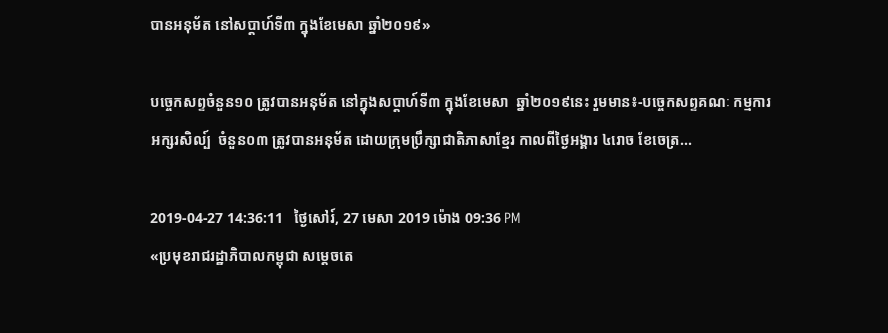បានអនុម័ត នៅសប្តាហ៍ទី៣ ក្នុងខែមេសា ឆ្នាំ២០១៩»

បច្ចេកសព្ទចំនួន១០ ត្រូវបានអនុម័ត នៅក្នុងសប្តាហ៍ទី៣ ក្នុងខែមេសា  ឆ្នាំ២០១៩នេះ រួមមាន៖-បច្ចេកសព្ទគណៈ កម្មការអក្សរសិល្ប៍  ចំនួន០៣ ត្រូវបានអនុម័ត ដោយក្រុមប្រឹក្សាជាតិភាសាខ្មែរ កាលពីថ្ងៃអង្គារ ៤រោច ខែចេត្រ...

2019-04-27 14:36:11   ថ្ងៃសៅរ៍, 27 មេសា 2019 ម៉ោង 09:36 PM
«ប្រមុខរាជរដ្ឋាភិបាលកម្ពុជា សម្តេចតេ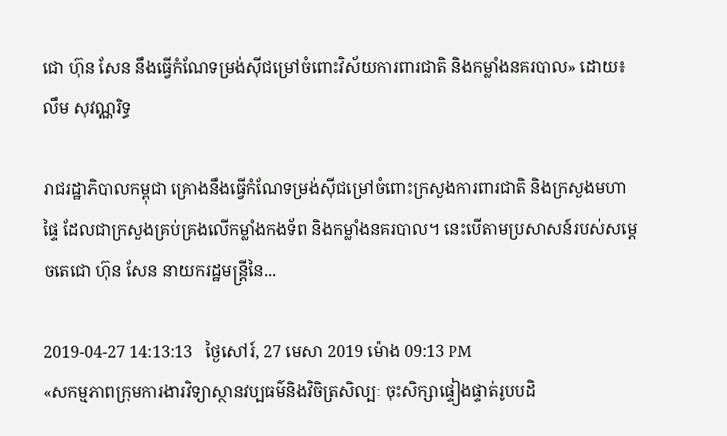ជោ ហ៊ុន សែន នឹងធ្វើកំណែទម្រង់ស៊ីជម្រៅចំពោះវិស័យការពារជាតិ និងកម្លាំងនគរបាល» ដោយ៖ លឹម សុវណ្ណរិទ្ធ

រាជរដ្ឋាភិបាលកម្ពុជា គ្រោងនឹងធ្វើកំណែទម្រង់ស៊ីជម្រៅចំពោះក្រសួងការពារជាតិ និងក្រសួងមហាផ្ទៃ ដែលជាក្រសួងគ្រប់គ្រងលើកម្លាំងកងទ័ព និងកម្លាំងនគរបាល។ នេះបើតាមប្រសាសន៍របស់សម្តេចតេជោ ហ៊ុន សែន នាយករដ្ឋមន្រ្តីនៃ...

2019-04-27 14:13:13   ថ្ងៃសៅរ៍, 27 មេសា 2019 ម៉ោង 09:13 PM
«សកម្មភាពក្រុមការងារវិទ្យាស្ថានវប្បធម៌និងវិចិត្រសិល្បៈ ចុះសិក្សាផ្ទៀងផ្ទាត់រូបបដិ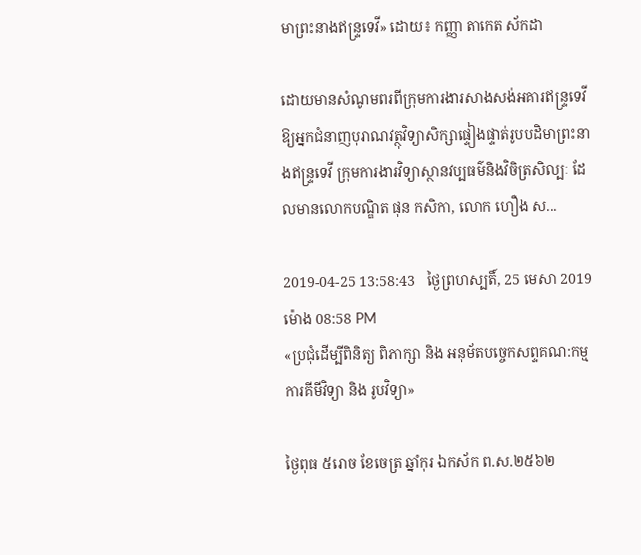មាព្រះនាងឥន្រ្ទទេវី» ដោយ៖ កញ្ញា តាកេត ស័កដា

ដោយមានសំណូមពរពីក្រុមការងារសាងសង់អគារឥន្រ្ទទេវី ឱ្យអ្នកជំនាញបុរាណវត្ថុវិទ្យាសិក្សាផ្ទៀងផ្ទាត់រូបបដិមាព្រះនាងឥន្រ្ទទេវី ក្រុមការងារវិទ្យាស្ថានវប្បធម៌និងវិចិត្រសិល្បៈ ដែលមានលោកបណ្ឌិត ផុន កសិកា, លោក ហឿង ស...

2019-04-25 13:58:43   ថ្ងៃព្រហស្បតិ៍, 25 មេសា 2019 ម៉ោង 08:58 PM
«ប្រជុំដេីម្បីពិនិត្យ ពិភាក្សា និង អនុម័តបច្ចេកសព្ទគណ:កម្មការគីមីវិទ្យា និង រូបវិទ្យា»

ថ្ងៃពុធ ៥រោច ខែចេត្រ ឆ្នាំកុរ ឯកស័ក ព.ស.២៥៦២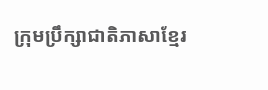ក្រុមប្រឹក្សាជាតិភាសាខ្មែរ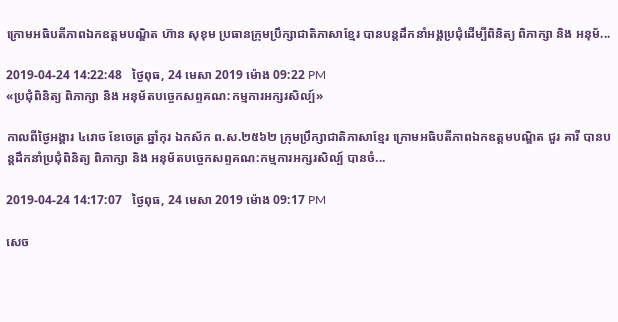ក្រោមអធិបតីភាពឯកឧត្តមបណ្ឌិត ហ៊ាន សុខុម ប្រធានក្រុមប្រឹក្សាជាតិភាសាខ្មែរ បានបន្តដឹកនាំអង្គប្រជុំដេីម្បីពិនិត្យ ពិភាក្សា និង អនុម័...

2019-04-24 14:22:48   ថ្ងៃពុធ, 24 មេសា 2019 ម៉ោង 09:22 PM
«ប្រជុំពិនិត្យ ពិភាក្សា និង អនុម័តបច្ចេកសព្ទគណ:កម្មការអក្សរសិល្ប៍»

កាលពីថ្ងៃអង្គារ ៤រោច ខែចេត្រ ឆ្នាំកុរ ឯកស័ក ព.ស.២៥៦២ ក្រុមប្រឹក្សាជាតិភាសាខ្មែរ ក្រោមអធិបតីភាពឯកឧត្តមបណ្ឌិត ជួរ គារី បានបន្តដឹកនាំប្រជុំពិនិត្យ ពិភាក្សា និង អនុម័តបច្ចេកសព្ទគណ:កម្មការអក្សរសិល្ប៍ បានចំ...

2019-04-24 14:17:07   ថ្ងៃពុធ, 24 មេសា 2019 ម៉ោង 09:17 PM

សេច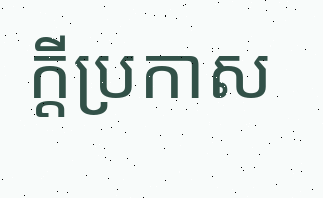ក្តីប្រកាស